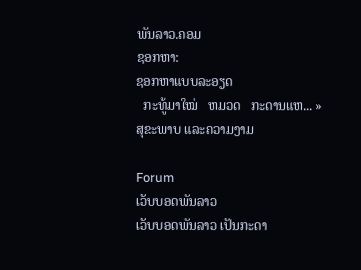ພັນລາວ.ຄອມ
ຊອກຫາ:
ຊອກຫາແບບລະອຽດ
  ກະທູ້ມາໃໝ່   ຫມວດ   ກະດານແຫ... » ສຸຂະພາບ ແລະຄວາມງາມ

Forum
ເວັບບອດພັນລາວ
ເວັບບອດພັນລາວ ເປັນກະດາ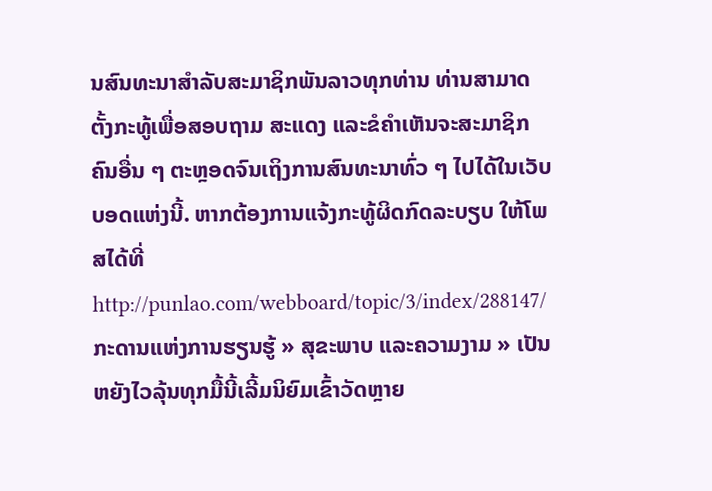ນສົນທະນາສຳລັບສະມາຊິກພັນລາວທຸກທ່ານ ທ່ານສາມາດຕັ້ງກະທູ້ເພື່ອສອບຖາມ ສະແດງ ແລະຂໍຄຳເຫັນຈະສະມາຊິກຄົນອື່ນ ໆ ຕະຫຼອດຈົນເຖິງການສົນທະນາທົ່ວ ໆ ໄປໄດ້ໃນເວັບບອດແຫ່ງນີ້. ຫາກຕ້ອງການແຈ້ງກະທູ້ຜິດກົດລະບຽບ ໃຫ້ໂພສໄດ້ທີ່ http://punlao.com/webboard/topic/3/index/288147/
ກະດານແຫ່ງການຮຽນຮູ້ » ສຸຂະພາບ ແລະຄວາມງາມ » ເປັນຫຍັງໄວລຸ້ນທຸກມື້ນີ້ເລີ້ມນິຍົມເຂົ້າວັດຫຼາຍ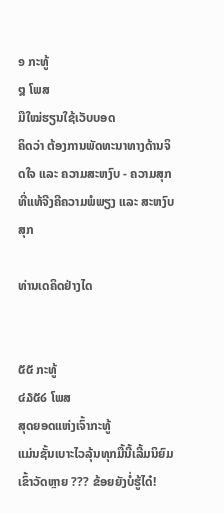໑ ກະທູ້
໘ ໂພສ
ມືໃໝ່ຮຽນໃຊ້ເວັບບອດ
ຄິດວ່າ ຕ້ອງການພັດທະນາທາງດ້ານຈິດໃຈ ແລະ ຄວາມສະຫງົບ - ຄວາມສຸກທີ່ແທ້ຈີງຄີຄວາມພໍພຽງ ແລະ ສະຫງົບສຸກ

ທ່ານເດຄິດຢ່າງໄດ


໕໕ ກະທູ້
໔໓໕໒ ໂພສ
ສຸດຍອດແຫ່ງເຈົ້າກະທູ້
ແມ່ນຊັ້ນເບາະໄວລຸ້ນທຸກມື້ນີ້ເລີ້ມນິຍົມເຂົ້າວັດຫຼາຍ ??? ຂ້ອຍຍັງບໍ່ຮູ້ໄດ໋!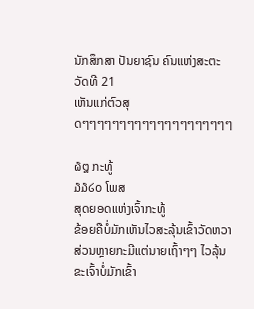ນັກສຶກສາ ປັນຍາຊົນ ຄົນແຫ່ງສະຕະວັດທີ 21
ເຫັນແກ່ຕົວສຸດໆໆໆໆໆໆໆໆໆໆໆໆໆໆໆໆໆໆໆໆ

໖໘ ກະທູ້
໓໓໒໐ ໂພສ
ສຸດຍອດແຫ່ງເຈົ້າກະທູ້
ຂ້ອຍຄືບໍ່ມັກເຫັນໄວສະລຸ້ນເຂົ້າວັດຫວາ ສ່ວນຫຼາຍກະມີແຕ່ນາຍເຖົ້າໆໆ ໄວລຸ້ນຂະເຈົ້າບໍ່ມັກເຂົ້າ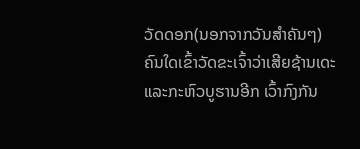ວັດດອກ(ນອກຈາກວັນສຳຄັນໆ) ຄົນໃດເຂົ້າວັດຂະເຈົ້າວ່າເສີຍຊ້ານເດະ ແລະກະຫົວບູຮານອີກ ເວົ້າກົງກັນ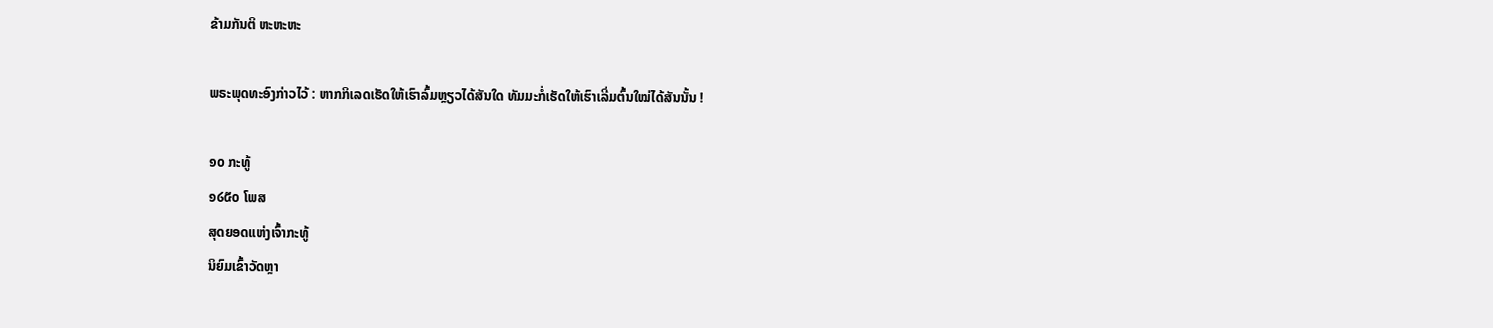ຂ້າມກັນຕິ ຫະຫະຫະ

ພຣະພຸດທະອົງກ່າວໄວ້ : ຫາກກິເລດເຮັດໃຫ້ເຮົາລົ້ມຫຼຽວໄດ້ສັນໃດ ທັມມະກໍ່ເຮັດໃຫ້ເຮົາເລີ່ມຕົ້ນໃໝ່ໄດ້ສັນນັ້ນ !

໑໐ ກະທູ້
໑໒໕໐ ໂພສ
ສຸດຍອດແຫ່ງເຈົ້າກະທູ້
ນິຍົມເຂົ້າວັດຫຼາ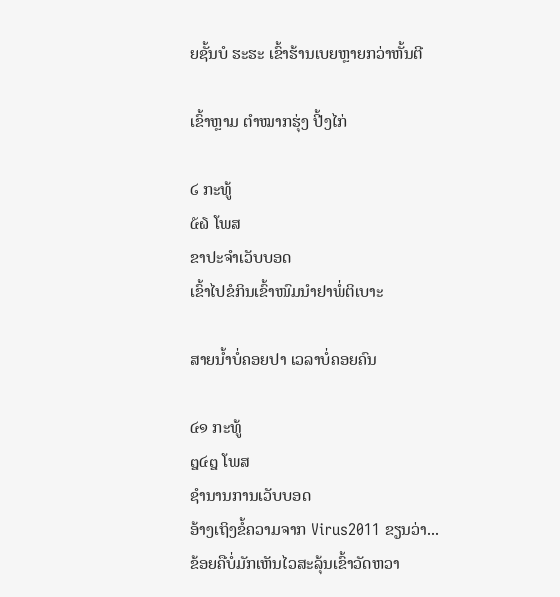ຍຊັ້ນບໍ ຮະຮະ ເຂົ້າຮ້ານເບຍຫຼາຍກວ່າຫັ້ນຕີ

ເຂົ້າຫຼາມ ຕຳໝາກຮຸ່ງ ປີ້ງໄກ່

໒ ກະທູ້
໕໖ ໂພສ
ຂາປະຈຳເວັບບອດ
ເຂົ້າໄປຂໍກິນເຂົ້າໜົມນຳຢາພໍ່ຕິເບາະ

ສາຍນ້ຳບໍ່ຄອຍປາ ເວລາບໍ່ຄອຍຄົນ

໔໑ ກະທູ້
໘໔໘ ໂພສ
ຊຳນານການເວັບບອດ
ອ້າງເຖິງຂໍ້ຄວາມຈາກ Virus2011 ຂຽນວ່າ...
ຂ້ອຍຄືບໍ່ມັກເຫັນໄວສະລຸ້ນເຂົ້າວັດຫວາ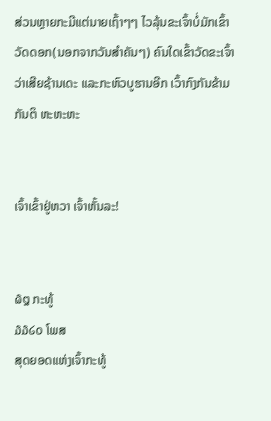ສ່ວນຫຼາຍກະມີແຕ່ນາຍເຖົ້າໆໆ ໄວລຸ້ນຂະເຈົ້າບໍ່ມັກເຂົ້າວັດດອກ(ນອກຈາກວັນສຳຄັນໆ) ຄົນໃດເຂົ້າວັດຂະເຈົ້າວ່າເສີຍຊ້ານເດະ ແລະກະຫົວບູຮານອີກ ເວົ້າກົງກັນຂ້າມກັນຕິ ຫະຫະຫະ


ເຈົ້າເຂົ້າຢູ່ຫວາ ເຈົ້າຫັ້ນລະ!


໖໘ ກະທູ້
໓໓໒໐ ໂພສ
ສຸດຍອດແຫ່ງເຈົ້າກະທູ້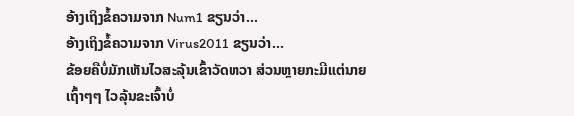ອ້າງເຖິງຂໍ້ຄວາມຈາກ Num1 ຂຽນວ່າ...
ອ້າງເຖິງຂໍ້ຄວາມຈາກ Virus2011 ຂຽນວ່າ...
ຂ້ອຍຄືບໍ່ມັກເຫັນໄວສະລຸ້ນເຂົ້າວັດຫວາ ສ່ວນຫຼາຍກະມີແຕ່ນາຍເຖົ້າໆໆ ໄວລຸ້ນຂະເຈົ້າບໍ່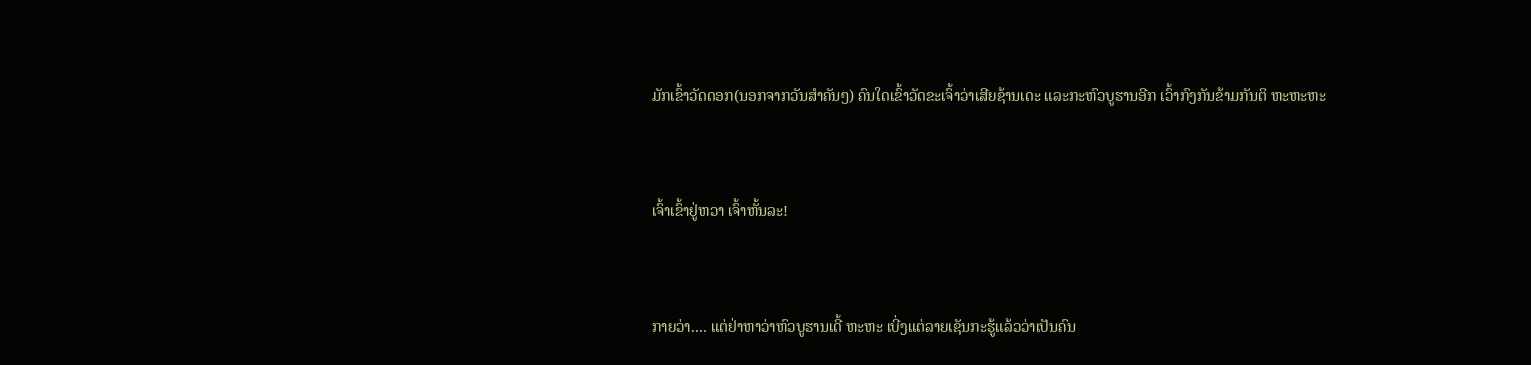ມັກເຂົ້າວັດດອກ(ນອກຈາກວັນສຳຄັນໆ) ຄົນໃດເຂົ້າວັດຂະເຈົ້າວ່າເສີຍຊ້ານເດະ ແລະກະຫົວບູຮານອີກ ເວົ້າກົງກັນຂ້າມກັນຕິ ຫະຫະຫະ


ເຈົ້າເຂົ້າຢູ່ຫວາ ເຈົ້າຫັ້ນລະ!


ກາຍວ່າ.... ແຕ່ຢ່າຫາວ່າຫົວບູຮານເດີ້ ຫະຫະ ເບີ່ງແຕ່ລາຍເຊັນກະຮູ້ແລ້ວວ່າເປັນຄົນ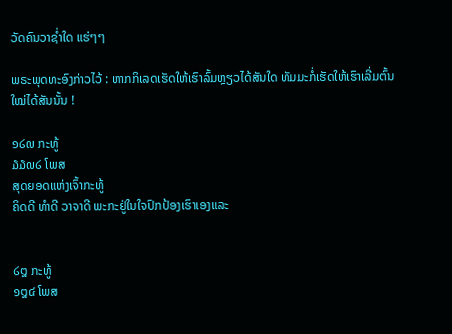ວັດຄົນວາຊ່ຳໃດ ແຮ່ໆໆ

ພຣະພຸດທະອົງກ່າວໄວ້ : ຫາກກິເລດເຮັດໃຫ້ເຮົາລົ້ມຫຼຽວໄດ້ສັນໃດ ທັມມະກໍ່ເຮັດໃຫ້ເຮົາເລີ່ມຕົ້ນໃໝ່ໄດ້ສັນນັ້ນ !

໑໒໙ ກະທູ້
໓໓໙໒ ໂພສ
ສຸດຍອດແຫ່ງເຈົ້າກະທູ້
ຄິດດີ ທຳດີ ວາຈາດີ ພະກະຢູ່ໃນໃຈປົກປ້ອງເຮົາເອງແລະ


໒໘ ກະທູ້
໑໘໔ ໂພສ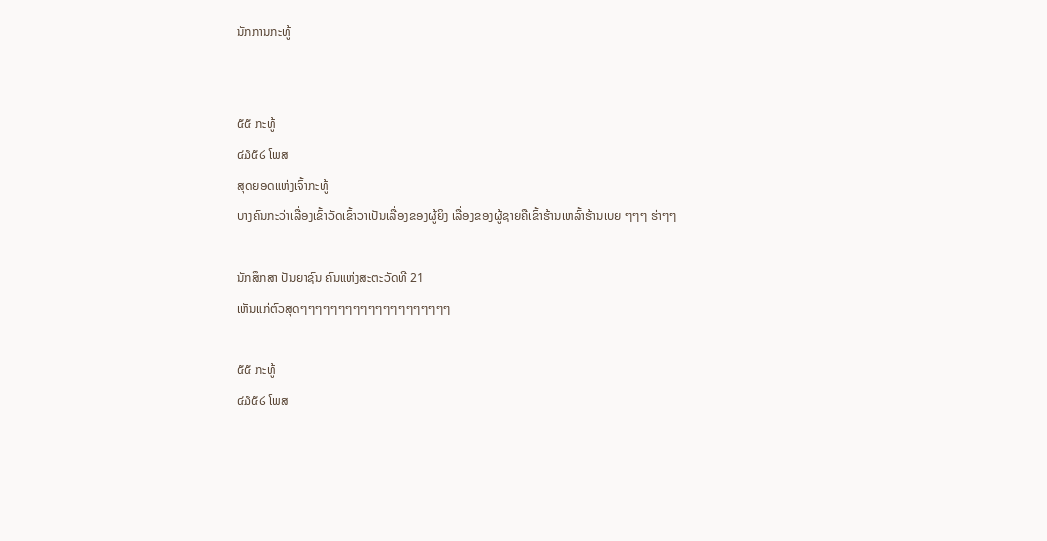ນັກການກະທູ້


໕໕ ກະທູ້
໔໓໕໒ ໂພສ
ສຸດຍອດແຫ່ງເຈົ້າກະທູ້
ບາງຄົນກະວ່າເລື່ອງເຂົ້າວັດເຂົ້າວາເປັນເລື່ອງຂອງຜູ້ຍິງ ເລື່ອງຂອງຜູ້ຊາຍຄືເຂົ້າຮ້ານເຫລົ້າຮ້ານເບຍ ໆໆໆ ຮ່າໆໆ

ນັກສຶກສາ ປັນຍາຊົນ ຄົນແຫ່ງສະຕະວັດທີ 21
ເຫັນແກ່ຕົວສຸດໆໆໆໆໆໆໆໆໆໆໆໆໆໆໆໆໆໆໆໆ

໕໕ ກະທູ້
໔໓໕໒ ໂພສ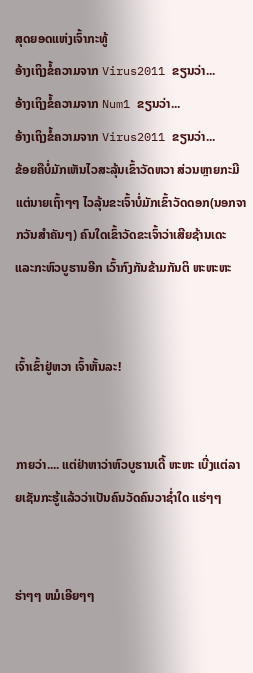ສຸດຍອດແຫ່ງເຈົ້າກະທູ້
ອ້າງເຖິງຂໍ້ຄວາມຈາກ Virus2011 ຂຽນວ່າ...
ອ້າງເຖິງຂໍ້ຄວາມຈາກ Num1 ຂຽນວ່າ...
ອ້າງເຖິງຂໍ້ຄວາມຈາກ Virus2011 ຂຽນວ່າ...
ຂ້ອຍຄືບໍ່ມັກເຫັນໄວສະລຸ້ນເຂົ້າວັດຫວາ ສ່ວນຫຼາຍກະມີແຕ່ນາຍເຖົ້າໆໆ ໄວລຸ້ນຂະເຈົ້າບໍ່ມັກເຂົ້າວັດດອກ(ນອກຈາກວັນສຳຄັນໆ) ຄົນໃດເຂົ້າວັດຂະເຈົ້າວ່າເສີຍຊ້ານເດະ ແລະກະຫົວບູຮານອີກ ເວົ້າກົງກັນຂ້າມກັນຕິ ຫະຫະຫະ


ເຈົ້າເຂົ້າຢູ່ຫວາ ເຈົ້າຫັ້ນລະ!


ກາຍວ່າ.... ແຕ່ຢ່າຫາວ່າຫົວບູຮານເດີ້ ຫະຫະ ເບີ່ງແຕ່ລາຍເຊັນກະຮູ້ແລ້ວວ່າເປັນຄົນວັດຄົນວາຊ່ຳໃດ ແຮ່ໆໆ


ຮ່າໆໆ ຫມໍເອີຍໆໆ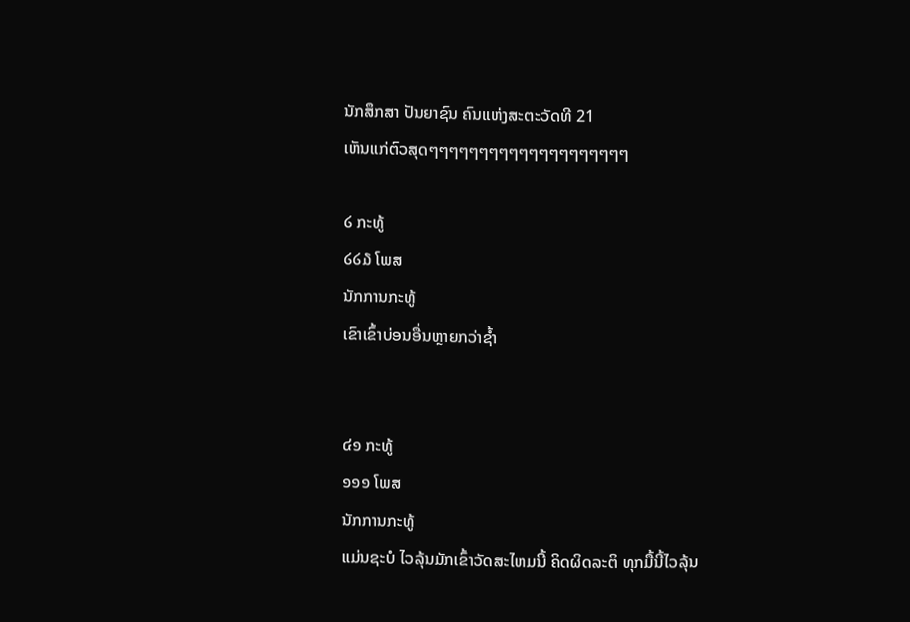ນັກສຶກສາ ປັນຍາຊົນ ຄົນແຫ່ງສະຕະວັດທີ 21
ເຫັນແກ່ຕົວສຸດໆໆໆໆໆໆໆໆໆໆໆໆໆໆໆໆໆໆໆໆ

໒ ກະທູ້
໒໒໓ ໂພສ
ນັກການກະທູ້
ເຂົາເຂົ້າບ່ອນອື່ນຫຼາຍກວ່າຊ້ຳ


໔໑ ກະທູ້
໑໑໑ ໂພສ
ນັກການກະທູ້
ແມ່ນຊະບໍ ໄວລຸ້ນມັກເຂົ້າວັດສະໄຫມນີ້ ຄິດຜິດລະຕິ ທຸກມື້ນີ້ໄວລຸ້ນ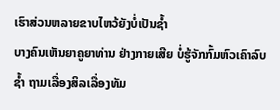ເຮົາສ່ວນຫລາຍຂາບໄຫວ້ຍັງບໍ່ເປັນຊ້ຳ
ບາງຄົນເຫັນຍາຄູຍາທ່ານ ຢ່າງກາຍເສີຍ ບໍ່ຮູ້ຈັກກົ້ມຫົວເຄົາລົບຊ້ຳ ຖາມເລື່ອງສິລເລື່ອງທັມ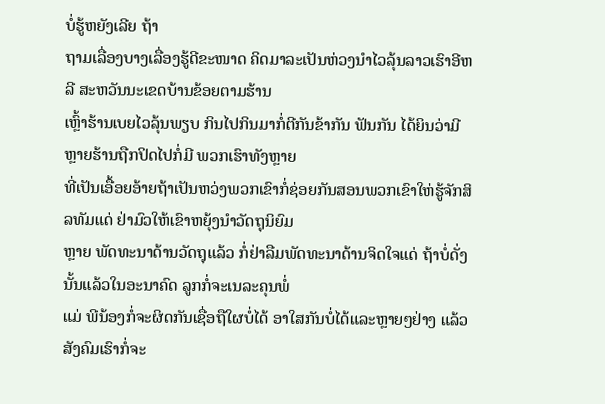ບໍ່ຮູ້ຫຍັງເລີຍ ຖ້າ
ຖາມເລື່ອງບາງເລື່ອງຮູ້ດີຂະໜາດ ຄິດມາລະເປັນຫ່ວງນຳໄວລຸ້ນລາວເຮົາອີຫລີ ສະຫວັນນະເຂດບ້ານຂ້ອຍຕາມຮ້ານ
ເຫຼົ້າຮ້ານເບຍໄວລຸ້ນພຽບ ກິນໄປກິນມາກໍ່ຕີກັນຂ້າກັນ ຟັນກັນ ໄດ້ຍິນວ່າມີຫຼາຍຮ້ານຖືກປິດໄປກໍ່ມີ ພວກເຮົາທັງຫຼາຍ
ທີ່ເປັນເອື້ອຍອ້າຍຖ້າເປັນຫວ່ງພວກເຂົາກໍ່ຊ່ອຍກັນສອນພວກເຂົາໃຫ່ຮູ້ຈັກສິລທັມແດ່ ຢ່າມົວໃຫ້ເຂົາຫຍຸ້ງນຳວັດຖຸນິຍົມ
ຫຼາຍ ພັດທະນາດ້ານວັດຖຸແລ້ວ ກໍ່ຢ່າລືມພັດທະນາດ້ານຈິດໃຈແດ່ ຖ້າບໍ່ດັ່ງນັ້ນແລ້ວໃນອະນາຄົດ ລູກກໍ່ຈະເນລະຄຸນພໍ່
ແມ່ ພີນ້ອງກໍ່ຈະຜິດກັນເຊື່ອຖືໃຜບໍ່ໄດ້ ອາໃສກັນບໍ່ໄດ້ແລະຫຼາຍໆຢ່າງ ແລ້ວສັງຄົມເຮົາກໍ່ຈະ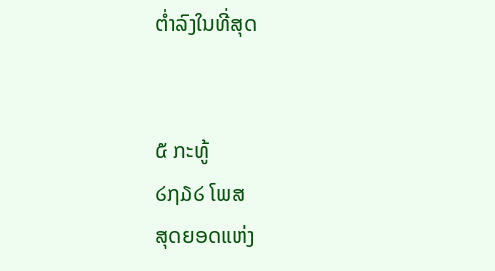ຕ່ຳລົງໃນທີ່ສຸດ


໕ ກະທູ້
໒໗໓໒ ໂພສ
ສຸດຍອດແຫ່ງ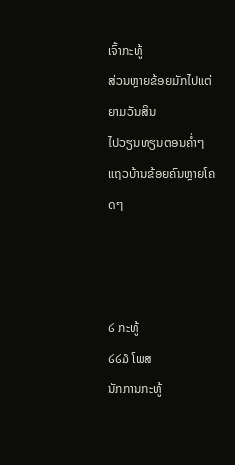ເຈົ້າກະທູ້
ສ່ວນຫຼາຍຂ້ອຍມັກໄປແຕ່ຍາມວັນສິນ
ໄປວຽນທຽນຕອນຄ່ຳໆແຖວບ້ານຂ້ອຍຄົນຫຼາຍໂຄດໆ



໒ ກະທູ້
໒໒໓ ໂພສ
ນັກການກະທູ້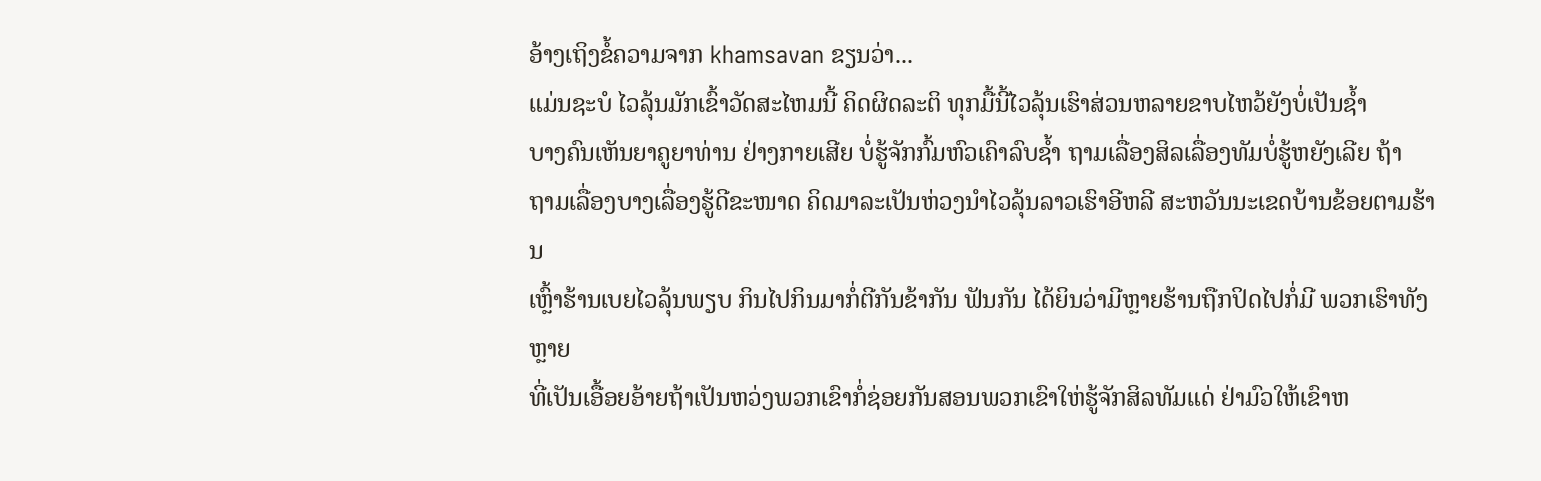ອ້າງເຖິງຂໍ້ຄວາມຈາກ khamsavan ຂຽນວ່າ...
ແມ່ນຊະບໍ ໄວລຸ້ນມັກເຂົ້າວັດສະໄຫມນີ້ ຄິດຜິດລະຕິ ທຸກມື້ນີ້ໄວລຸ້ນເຮົາສ່ວນຫລາຍຂາບໄຫວ້ຍັງບໍ່ເປັນຊ້ຳ
ບາງຄົນເຫັນຍາຄູຍາທ່ານ ຢ່າງກາຍເສີຍ ບໍ່ຮູ້ຈັກກົ້ມຫົວເຄົາລົບຊ້ຳ ຖາມເລື່ອງສິລເລື່ອງທັມບໍ່ຮູ້ຫຍັງເລີຍ ຖ້າ
ຖາມເລື່ອງບາງເລື່ອງຮູ້ດີຂະໜາດ ຄິດມາລະເປັນຫ່ວງນຳໄວລຸ້ນລາວເຮົາອີຫລີ ສະຫວັນນະເຂດບ້ານຂ້ອຍຕາມຮ້ານ
ເຫຼົ້າຮ້ານເບຍໄວລຸ້ນພຽບ ກິນໄປກິນມາກໍ່ຕີກັນຂ້າກັນ ຟັນກັນ ໄດ້ຍິນວ່າມີຫຼາຍຮ້ານຖືກປິດໄປກໍ່ມີ ພວກເຮົາທັງຫຼາຍ
ທີ່ເປັນເອື້ອຍອ້າຍຖ້າເປັນຫວ່ງພວກເຂົາກໍ່ຊ່ອຍກັນສອນພວກເຂົາໃຫ່ຮູ້ຈັກສິລທັມແດ່ ຢ່າມົວໃຫ້ເຂົາຫ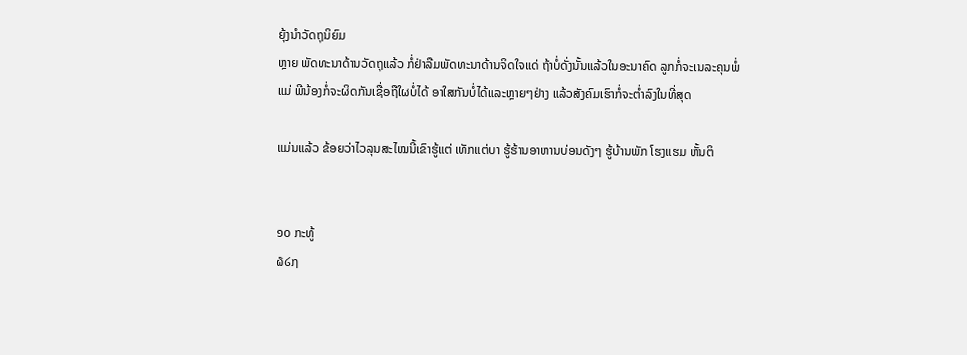ຍຸ້ງນຳວັດຖຸນິຍົມ
ຫຼາຍ ພັດທະນາດ້ານວັດຖຸແລ້ວ ກໍ່ຢ່າລືມພັດທະນາດ້ານຈິດໃຈແດ່ ຖ້າບໍ່ດັ່ງນັ້ນແລ້ວໃນອະນາຄົດ ລູກກໍ່ຈະເນລະຄຸນພໍ່
ແມ່ ພີນ້ອງກໍ່ຈະຜິດກັນເຊື່ອຖືໃຜບໍ່ໄດ້ ອາໃສກັນບໍ່ໄດ້ແລະຫຼາຍໆຢ່າງ ແລ້ວສັງຄົມເຮົາກໍ່ຈະຕ່ຳລົງໃນທີ່ສຸດ

ແມ່ນແລ້ວ ຂ້ອຍວ່າໄວລຸນສະໄໝນີ້ເຂົາຮູ້ແຕ່ ເທັກແຕ່ບາ ຮູ້ຮ້ານອາຫານບ່ອນດັງໆ ຮູ້ບ້ານພັກ ໂຮງແຮມ ຫັ້ນຕິ


໑໐ ກະທູ້
໖໒໗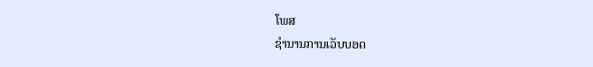ໂພສ
ຊຳນານການເວັບບອດ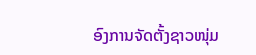ອົງການຈັດຕັ້ງຊາວໜຸ່ມ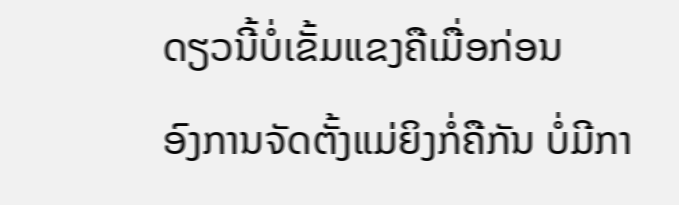ດຽວນີ້ບໍ່ເຂັ້ມແຂງຄືເມື່ອກ່ອນ
ອົງການຈັດຕັ້ງແມ່ຍິງກໍ່ຄືກັນ ບໍ່ມີກາ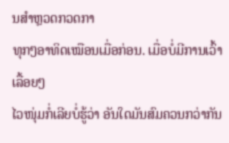ນສຳຫຼວດກວດກາ
ທຸກໆອາທິດເໝືອນເມື່ອກ່ອນ. ເມື່ອບໍ່ມີການເວົ້າເລື້ອຍໆ
ໄວໜຸ່ມກໍ່ເລີຍບໍ່ຮູ້ວ່າ ອັນໃດມັນສົມຄວນກວ່າກັນ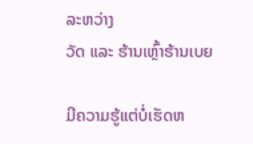ລະຫວ່າງ
ວັດ ແລະ ຮ້ານເຫຼົ້າຮ້ານເບຍ

ມີຄວາມຮູ້ແຕ່ບໍ່ເຮັດຫ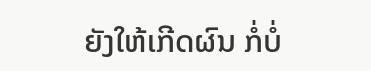ຍັງໃຫ້ເກີດຜົນ ກໍ່ບໍ່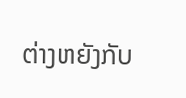ຕ່າງຫຍັງກັບ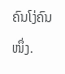ຄົນໂງ່ຄົນໜຶ່ງ.